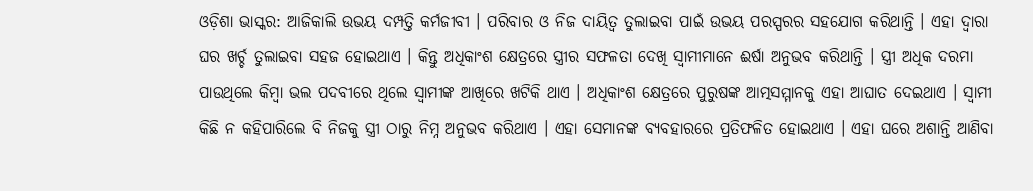ଓଡ଼ିଶା ଭାସ୍କର: ଆଜିକାଲି ଉଭୟ ଦମ୍ପତ୍ତି କର୍ମଜୀବୀ । ପରିବାର ଓ ନିଜ ଦାୟିତ୍ୱ ତୁଲାଇବା ପାଇଁ ଉଭୟ ପରସ୍ପରର ସହଯୋଗ କରିଥାନ୍ତି । ଏହା ଦ୍ୱାରା ଘର ଖର୍ଚ୍ଚ ତୁଲାଇବା ସହଜ ହୋଇଥାଏ । କିନ୍ତୁ ଅଧିକାଂଶ କ୍ଷେତ୍ରରେ ସ୍ତ୍ରୀର ସଫଳତା ଦେଖି ସ୍ୱାମୀମାନେ ଈର୍ଷା ଅନୁଭବ କରିଥାନ୍ତି । ସ୍ତ୍ରୀ ଅଧିକ ଦରମା ପାଉଥିଲେ କିମ୍ବା ଭଲ ପଦବୀରେ ଥିଲେ ସ୍ୱାମୀଙ୍କ ଆଖିରେ ଖଟିକି ଥାଏ । ଅଧିକାଂଶ କ୍ଷେତ୍ରରେ ପୁରୁଷଙ୍କ ଆତ୍ମସମ୍ମାନକୁ ଏହା ଆଘାତ ଦେଇଥାଏ । ସ୍ୱାମୀ କିଛି ନ କହିପାରିଲେ ବି ନିଜକୁ ସ୍ତ୍ରୀ ଠାରୁ ନିମ୍ନ ଅନୁଭବ କରିଥାଏ । ଏହା ସେମାନଙ୍କ ବ୍ୟବହାରରେ ପ୍ରତିଫଳିତ ହୋଇଥାଏ । ଏହା ଘରେ ଅଶାନ୍ତି ଆଣିବା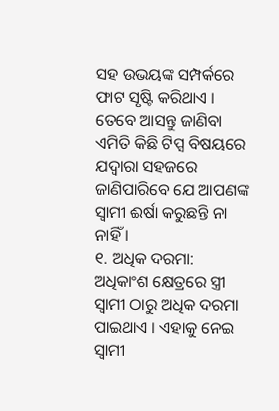ସହ ଉଭୟଙ୍କ ସମ୍ପର୍କରେ ଫାଟ ସୃଷ୍ଟି କରିଥାଏ । ତେବେ ଆସନ୍ତୁ ଜାଣିବା ଏମିତି କିଛି ଟିପ୍ସ ବିଷୟରେ ଯଦ୍ୱାରା ସହଜରେ ଜାଣିପାରିବେ ଯେ ଆପଣଙ୍କ ସ୍ୱାମୀ ଈର୍ଷା କରୁଛନ୍ତି ନା ନାହିଁ ।
୧. ଅଧିକ ଦରମା: ଅଧିକାଂଶ କ୍ଷେତ୍ରରେ ସ୍ତ୍ରୀ ସ୍ୱାମୀ ଠାରୁ ଅଧିକ ଦରମା ପାଇଥାଏ । ଏହାକୁ ନେଇ ସ୍ୱାମୀ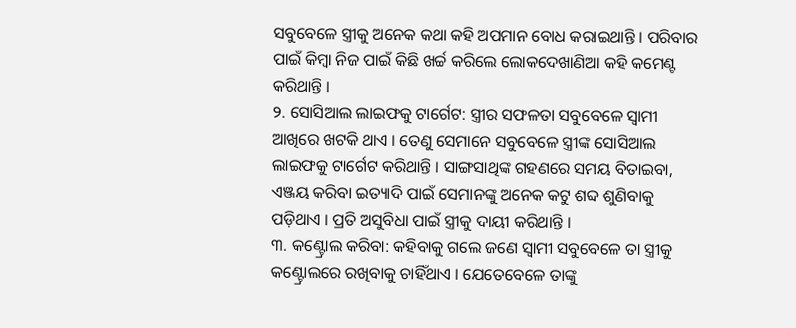ସବୁବେଳେ ସ୍ତ୍ରୀକୁ ଅନେକ କଥା କହି ଅପମାନ ବୋଧ କରାଇଥାନ୍ତି । ପରିବାର ପାଇଁ କିମ୍ବା ନିଜ ପାଇଁ କିଛି ଖର୍ଚ୍ଚ କରିଲେ ଲୋକଦେଖାଣିଆ କହି କମେଣ୍ଟ କରିଥାନ୍ତି ।
୨. ସୋସିଆଲ ଲାଇଫକୁ ଟାର୍ଗେଟ: ସ୍ତ୍ରୀର ସଫଳତା ସବୁବେଳେ ସ୍ୱାମୀ ଆଖିରେ ଖଟକି ଥାଏ । ତେଣୁ ସେମାନେ ସବୁବେଳେ ସ୍ତ୍ରୀଙ୍କ ସୋସିଆଲ ଲାଇଫକୁ ଟାର୍ଗେଟ କରିଥାନ୍ତି । ସାଙ୍ଗସାଥିଙ୍କ ଗହଣରେ ସମୟ ବିତାଇବା, ଏଞ୍ଜୟ କରିବା ଇତ୍ୟାଦି ପାଇଁ ସେମାନଙ୍କୁ ଅନେକ କଟୁ ଶବ୍ଦ ଶୁଣିବାକୁ ପଡ଼ିଥାଏ । ପ୍ରତି ଅସୁବିଧା ପାଇଁ ସ୍ତ୍ରୀକୁ ଦାୟୀ କରିଥାନ୍ତି ।
୩. କଣ୍ଟ୍ରୋଲ କରିବା: କହିବାକୁ ଗଲେ ଜଣେ ସ୍ୱାମୀ ସବୁବେଳେ ତା ସ୍ତ୍ରୀକୁ କଣ୍ଟ୍ରୋଲରେ ରଖିବାକୁ ଚାହିଁଥାଏ । ଯେତେବେଳେ ତାଙ୍କୁ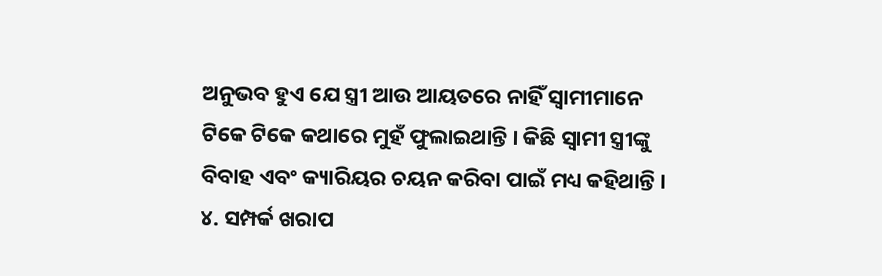ଅନୁଭବ ହୁଏ ଯେ ସ୍ତ୍ରୀ ଆଉ ଆୟତରେ ନାହିଁ ସ୍ୱାମୀମାନେ ଟିକେ ଟିକେ କଥାରେ ମୁହଁ ଫୁଲାଇଥାନ୍ତି । କିଛି ସ୍ୱାମୀ ସ୍ତ୍ରୀଙ୍କୁ ବିବାହ ଏବଂ କ୍ୟାରିୟର ଚୟନ କରିବା ପାଇଁ ମଧ୍ୟ କହିଥାନ୍ତି ।
୪. ସମ୍ପର୍କ ଖରାପ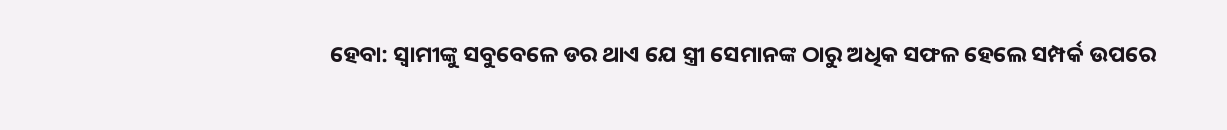ହେବା: ସ୍ୱାମୀଙ୍କୁ ସବୁବେଳେ ଡର ଥାଏ ଯେ ସ୍ତ୍ରୀ ସେମାନଙ୍କ ଠାରୁ ଅଧିକ ସଫଳ ହେଲେ ସମ୍ପର୍କ ଉପରେ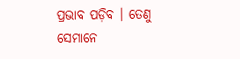ପ୍ରଭାବ ପଡ଼ିବ । ତେଣୁ ସେମାନେ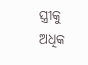ସ୍ତ୍ରୀକୁ ଅଧିକ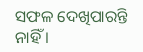ସଫଳ ଦେଖିପାରନ୍ତି ନାହିଁ ।